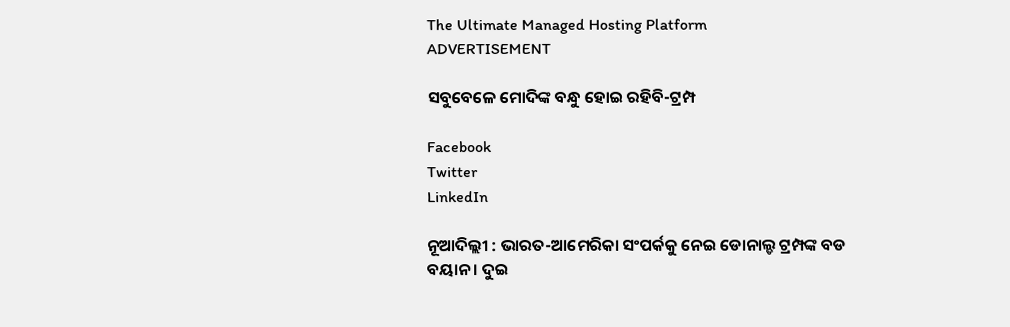The Ultimate Managed Hosting Platform
ADVERTISEMENT

ସବୁବେଳେ ମୋଦିଙ୍କ ବନ୍ଧୁ ହୋଇ ରହିବି-ଟ୍ରମ୍ପ

Facebook
Twitter
LinkedIn

ନୂଆଦିଲ୍ଲୀ : ଭାରତ-ଆମେରିକା ସଂପର୍କକୁ ନେଇ ଡୋନାଲ୍ଡ ଟ୍ରମ୍ପଙ୍କ ବଡ ବୟାନ । ଦୁଇ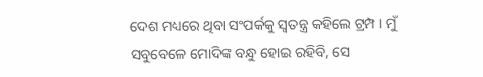ଦେଶ ମଧ୍ୟରେ ଥିବା ସଂପର୍କକୁ ସ୍ୱତନ୍ତ୍ର କହିଲେ ଟ୍ରମ୍ପ । ମୁଁ ସବୁବେଳେ ମୋଦିଙ୍କ ବନ୍ଧୁ ହୋଇ ରହିବି, ସେ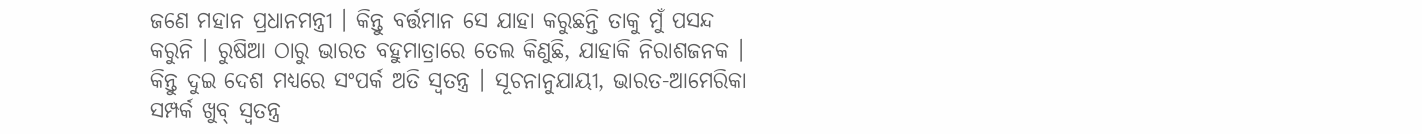ଜଣେ ମହାନ ପ୍ରଧାନମନ୍ତ୍ରୀ । କିନ୍ତୁ ବର୍ତ୍ତମାନ ସେ ଯାହା କରୁଛନ୍ତି ତାକୁ ମୁଁ ପସନ୍ଦ କରୁନି । ରୁଷିଆ ଠାରୁ ଭାରତ ବହୁମାତ୍ରାରେ ତେଲ କିଣୁଛି, ଯାହାକି ନିରାଶଜନକ । କିନ୍ତୁ ଦୁଇ ଦେଶ ମଧ୍ୟରେ ସଂପର୍କ ଅତି ସ୍ୱତନ୍ତ୍ର । ସୂଚନାନୁଯାୟୀ, ଭାରତ-ଆମେରିକା ସମ୍ପର୍କ ଖୁବ୍ ସ୍ବତନ୍ତ୍ର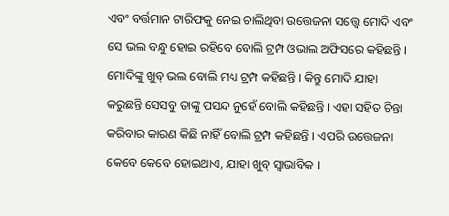ଏବଂ ବର୍ତ୍ତମାନ ଟାରିଫକୁ ନେଇ ଚାଲିଥିବା ଉତ୍ତେଜନା ସତ୍ତ୍ବେ ମୋଦି ଏବଂ ସେ ଭଲ ବନ୍ଧୁ ହୋଇ ରହିବେ ବୋଲି ଟ୍ରମ୍ପ ଓଭାଲ ଅଫିସରେ କହିଛନ୍ତି । ମୋଦିଙ୍କୁ ଖୁବ୍ ଭଲ ବୋଲି ମଧ୍ୟ ଟ୍ରମ୍ପ କହିଛନ୍ତି । କିନ୍ତୁ ମୋଦି ଯାହା କରୁଛନ୍ତି ସେସବୁ ତାଙ୍କୁ ପସନ୍ଦ ନୁହେଁ ବୋଲି କହିଛନ୍ତି । ଏହା ସହିତ ଚିନ୍ତା କରିବାର କାରଣ କିଛି ନାହିଁ ବୋଲି ଟ୍ରମ୍ପ କହିଛନ୍ତି । ଏପରି ଉତ୍ତେଜନା କେବେ କେବେ ହୋଇଥାଏ, ଯାହା ଖୁବ୍ ସ୍ବାଭାବିକ ।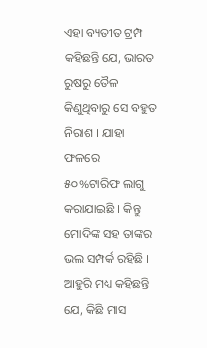ଏହା ବ୍ୟତୀତ ଟ୍ରମ୍ପ କହିଛନ୍ତି ଯେ, ଭାରତ ରୁଷରୁ ତୈଳ କିଣୁଥିବାରୁ ସେ ବହୁତ ନିରାଶ । ଯାହା ଫଳରେ ୫୦%ଟାରିଫ ଲାଗୁ କରାଯାଇଛି । କିନ୍ତୁ ମୋଦିଙ୍କ ସହ ତାଙ୍କର ଭଲ ସମ୍ପର୍କ ରହିଛି । ଆହୁରି ମଧ୍ୟ କହିଛନ୍ତି ଯେ, କିଛି ମାସ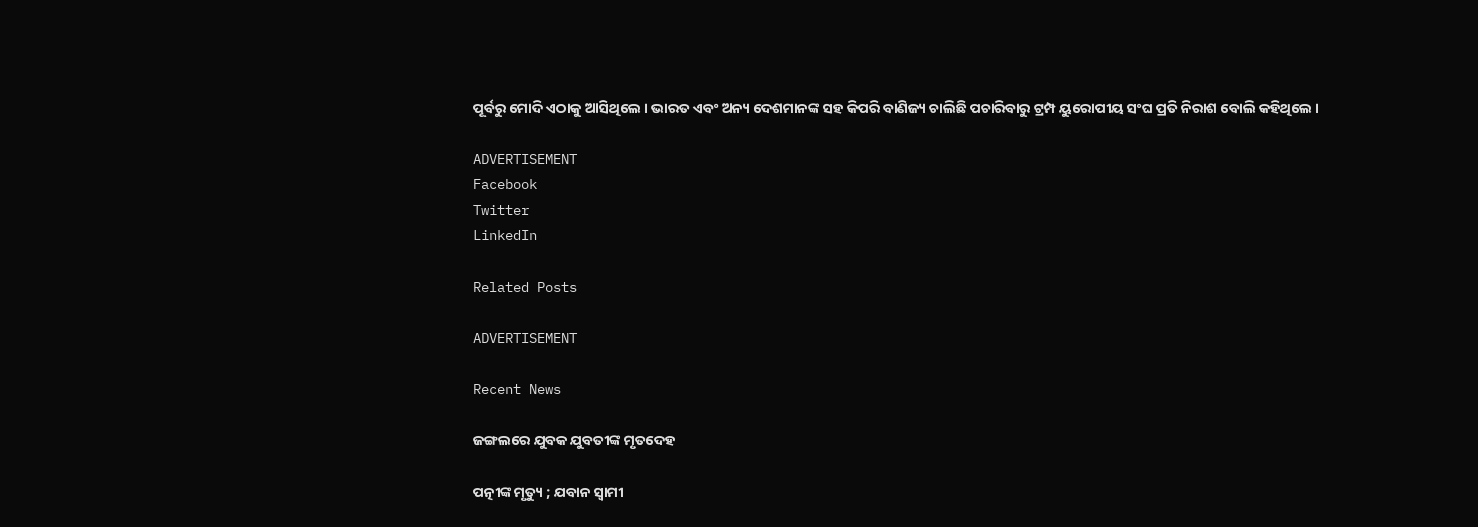ପୂର୍ବରୁ ମୋଦି ଏଠାକୁ ଆସିଥିଲେ । ଭାରତ ଏବଂ ଅନ୍ୟ ଦେଶମାନଙ୍କ ସହ କିପରି ବାଣିଜ୍ୟ ଚାଲିଛି ପଚାରିବାରୁ ଟ୍ରମ୍ପ ୟୁରୋପୀୟ ସଂଘ ପ୍ରତି ନିରାଶ ବୋଲି କହିଥିଲେ ।

ADVERTISEMENT
Facebook
Twitter
LinkedIn

Related Posts

ADVERTISEMENT

Recent News

ଜଙ୍ଗଲରେ ଯୁବକ ଯୁବତୀଙ୍କ ମୃତଦେହ

ପତ୍ନୀଙ୍କ ମୃତ୍ୟୁ ; ଯବାନ ସ୍ୱାମୀ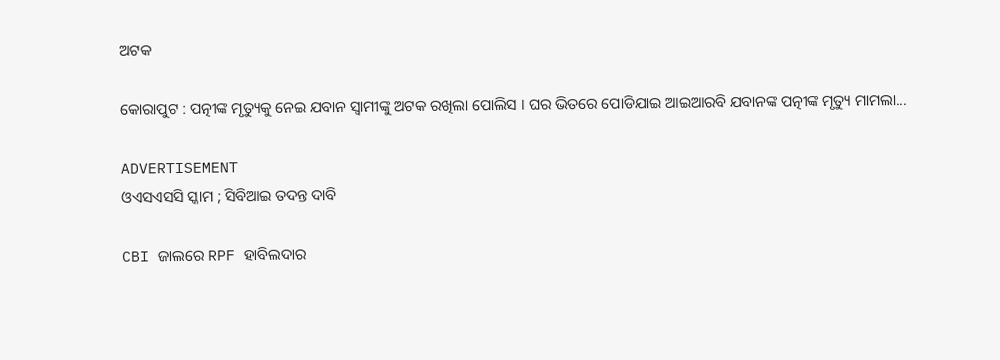ଅଟକ

କୋରାପୁଟ : ପତ୍ନୀଙ୍କ ମୃତ୍ୟୁକୁ ନେଇ ଯବାନ ସ୍ୱାମୀଙ୍କୁ ଅଟକ ରଖିଲା ପୋଲିସ । ଘର ଭିତରେ ପୋଡିଯାଇ ଆଇଆରବି ଯବାନଙ୍କ ପତ୍ନୀଙ୍କ ମୃତ୍ୟୁ ମାମଲା...

ADVERTISEMENT
ଓଏସଏସସି ସ୍କାମ ; ସିବିଆଇ ତଦନ୍ତ ଦାବି

CBI ଜାଲରେ RPF ହାବିଲଦାର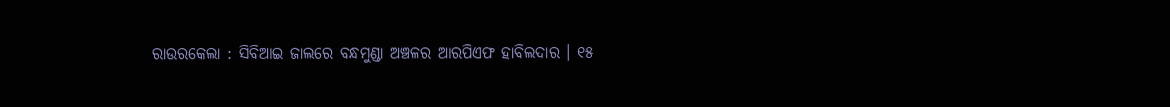ରାଉରକେଲା : ସିବିଆଇ ଜାଲରେ ବନ୍ଧମୁଣ୍ଡା ଅଞ୍ଚଳର ଆରପିଏଫ ହାବିଲଦାର । ୧୫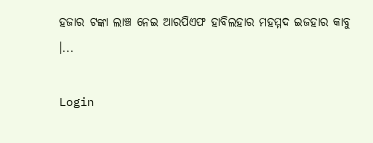ହଜାର ଟଙ୍କା ଲାଞ୍ଚ ନେଇ ଆରପିଏଫ ହାବିଲହାର ମହମ୍ମଦ ଇଜହାର କାବୁ ।...

Login